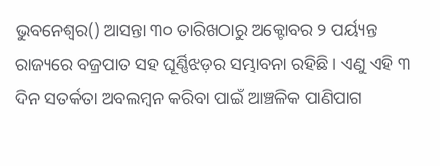ଭୁବନେଶ୍ୱର() ଆସନ୍ତା ୩୦ ତାରିଖଠାରୁ ଅକ୍ଟୋବର ୨ ପର୍ୟ୍ୟନ୍ତ ରାଜ୍ୟରେ ବଜ୍ରପାତ ସହ ଘୂର୍ଣ୍ଣିଝଡ଼ର ସମ୍ଭାବନା ରହିଛି । ଏଣୁ ଏହି ୩ ଦିନ ସତର୍କତା ଅବଲମ୍ବନ କରିବା ପାଇଁ ଆଞ୍ଚଳିକ ପାଣିପାଗ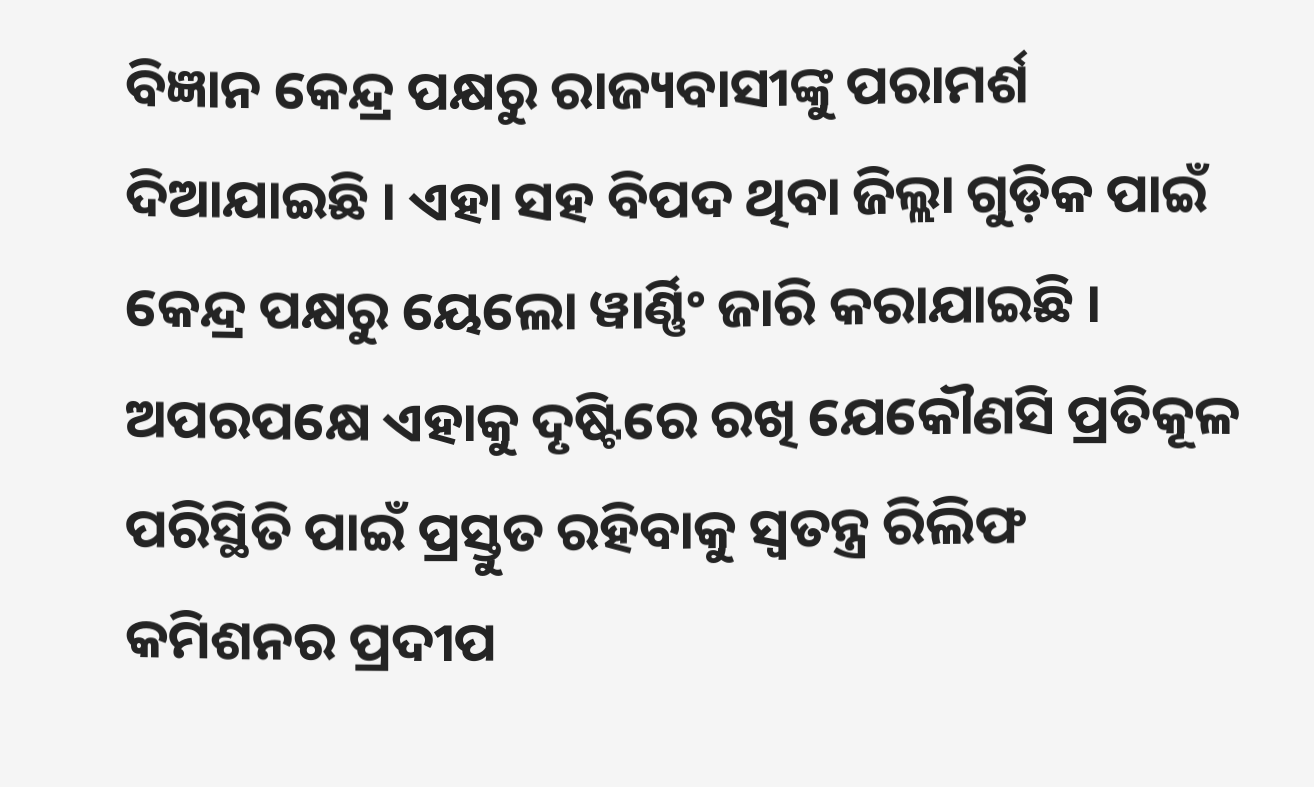ବିଜ୍ଞାନ କେନ୍ଦ୍ର ପକ୍ଷରୁ ରାଜ୍ୟବାସୀଙ୍କୁ ପରାମର୍ଶ ଦିଆଯାଇଛି । ଏହା ସହ ବିପଦ ଥିବା ଜିଲ୍ଲା ଗୁଡ଼ିକ ପାଇଁ କେନ୍ଦ୍ର ପକ୍ଷରୁ ୟେଲୋ ୱାର୍ଣ୍ଣିଂ ଜାରି କରାଯାଇଛି । ଅପରପକ୍ଷେ ଏହାକୁ ଦୃଷ୍ଟିରେ ରଖି ଯେକୌଣସି ପ୍ରତିକୂଳ ପରିସ୍ଥିତି ପାଇଁ ପ୍ରସ୍ତୁତ ରହିବାକୁ ସ୍ୱତନ୍ତ୍ର ରିଲିଫ କମିଶନର ପ୍ରଦୀପ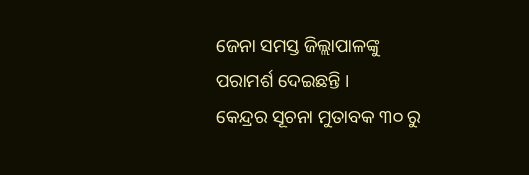ଜେନା ସମସ୍ତ ଜିଲ୍ଲାପାଳଙ୍କୁ ପରାମର୍ଶ ଦେଇଛନ୍ତି ।
କେନ୍ଦ୍ରର ସୂଚନା ମୁତାବକ ୩୦ ରୁ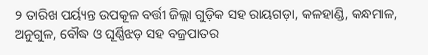୨ ତାରିଖ ପର୍ୟ୍ୟନ୍ତ ଉପକୂଳ ବର୍ତ୍ତୀ ଜିଲ୍ଲା ଗୁଡ଼ିକ ସହ ରାୟଗଡ଼ା, କଳହାଣ୍ଡି, କନ୍ଧମାଳ, ଅନୁଗୁଳ, ବୌଦ୍ଧ ଓ ଘୂର୍ଣ୍ଣିଝଡ଼ ସହ ବଜ୍ରପାତର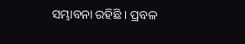ସମ୍ଭାବନା ରହିଛି । ପ୍ରବଳ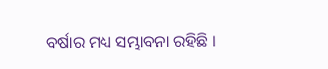ବର୍ଷାର ମଧ୍ୟ ସମ୍ଭାବନା ରହିଛି ।